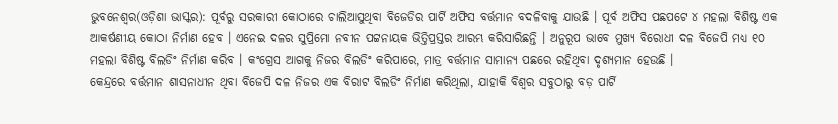ଭୁବନେଶ୍ୱର(ଓଡ଼ିଶା ଭାସ୍କର): ପୂର୍ବରୁ ସରକାରୀ କୋଠାରେ ଚାଲିଆସୁଥିବା ବିଜେଡିର ପାର୍ଟି ଅଫିସ ବର୍ତ୍ତମାନ ବଦଳିବାକୁ ଯାଉଛି । ପୂର୍ବ ଅଫିସ ପଛପଟେ ୪ ମହଲା ବିଶିଷ୍ଟ ଏକ ଆକର୍ଷଣୀୟ କୋଠା ନିର୍ମାଣ ହେବ । ଏନେଇ ଦଳର ସୁପ୍ରିମୋ ନବୀନ ପଟ୍ଟନାୟକ ଭିତ୍ତିପ୍ରସ୍ତର ଆରମ୍ଭ କରିସାରିଛନ୍ତି । ଅନୁରୂପ ଭାବେ ମୁଖ୍ୟ ବିରୋଧୀ ଦଳ ବିଜେପି ମଧ୍ୟ ୧୦ ମହଲା ବିଶିଷ୍ଟ ବିଲଡିଂ ନିର୍ମାଣ କରିବ । କଂଗ୍ରେସ ଆଗକୁ ନିଜର ବିଲଡିଂ କରିପାରେ, ମାତ୍ର ବର୍ତ୍ତମାନ ସାମାନ୍ୟ ପଛରେ ରହିଥିବା ଦୃଶ୍ୟମାନ ହେଉଛି ।
କେନ୍ଦ୍ରରେ ବର୍ତ୍ତମାନ ଶାସନାଧୀନ ଥିବା ବିଜେପି ଦଳ ନିଜର ଏକ ବିରାଟ ବିଲଡିଂ ନିର୍ମାଣ କରିଥିଲା, ଯାହାକି ବିଶ୍ୱର ସବୁଠାରୁ ବଡ଼ ପାର୍ଟି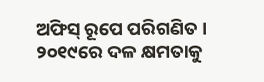ଅଫିସ୍ ରୂପେ ପରିଗଣିତ । ୨୦୧୯ରେ ଦଳ କ୍ଷମତାକୁ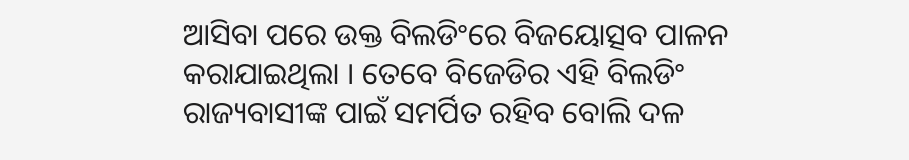ଆସିବା ପରେ ଉକ୍ତ ବିଲଡିଂରେ ବିଜୟୋତ୍ସବ ପାଳନ କରାଯାଇଥିଲା । ତେବେ ବିଜେଡିର ଏହି ବିଲଡିଂ ରାଜ୍ୟବାସୀଙ୍କ ପାଇଁ ସମର୍ପିତ ରହିବ ବୋଲି ଦଳ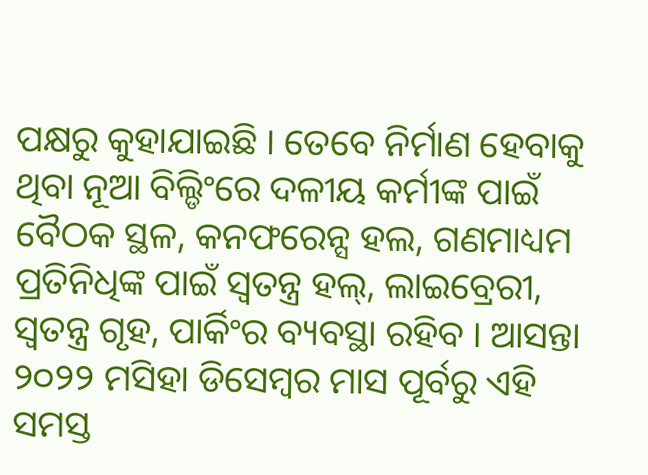ପକ୍ଷରୁ କୁହାଯାଇଛି । ତେବେ ନିର୍ମାଣ ହେବାକୁ ଥିବା ନୂଆ ବିଲ୍ଡିଂରେ ଦଳୀୟ କର୍ମୀଙ୍କ ପାଇଁ ବୈଠକ ସ୍ଥଳ, କନଫରେନ୍ସ ହଲ, ଗଣମାଧ୍ୟମ ପ୍ରତିନିଧିଙ୍କ ପାଇଁ ସ୍ୱତନ୍ତ୍ର ହଲ୍, ଲାଇବ୍ରେରୀ, ସ୍ୱତନ୍ତ୍ର ଗୃହ, ପାର୍କିଂର ବ୍ୟବସ୍ଥା ରହିବ । ଆସନ୍ତା ୨୦୨୨ ମସିହା ଡିସେମ୍ବର ମାସ ପୂର୍ବରୁ ଏହି ସମସ୍ତ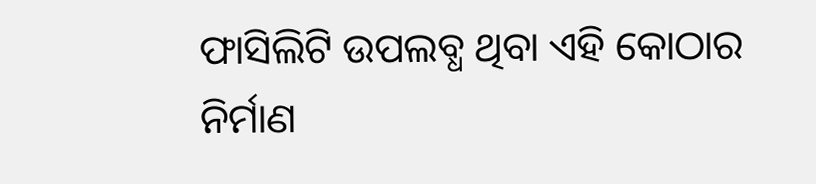ଫାସିଲିଟି ଉପଲବ୍ଧ ଥିବା ଏହି କୋଠାର ନିର୍ମାଣ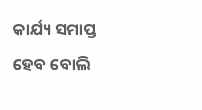କାର୍ଯ୍ୟ ସମାପ୍ତ ହେବ ବୋଲି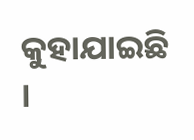କୁହାଯାଇଛି ।